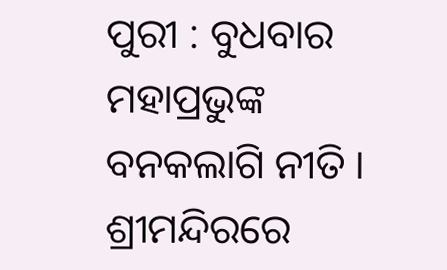ପୁରୀ : ବୁଧବାର ମହାପ୍ରଭୁଙ୍କ ବନକଲାଗି ନୀତି । ଶ୍ରୀମନ୍ଦିରରେ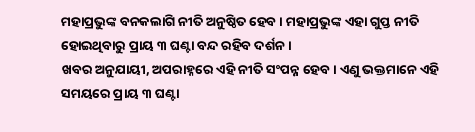ମହାପ୍ରଭୁଙ୍କ ବନକଲାଗି ନୀତି ଅନୁଷ୍ଠିତ ହେବ । ମହାପ୍ରଭୁଙ୍କ ଏହା ଗୁପ୍ତ ନୀତି ହୋଇଥିବାରୁ ପ୍ରାୟ ୩ ଘଣ୍ଟା ବନ୍ଦ ରହିବ ଦର୍ଶନ ।
ଖବର ଅନୁଯାୟୀ, ଅପରାହ୍ନରେ ଏହି ନୀତି ସଂପନ୍ନ ହେବ । ଏଣୁ ଭକ୍ତମାନେ ଏହି ସମୟରେ ପ୍ରାୟ ୩ ଘଣ୍ଟା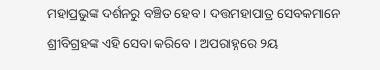ମହାପ୍ରଭୁଙ୍କ ଦର୍ଶନରୁ ବଞ୍ଚିତ ହେବ । ଦତ୍ତମହାପାତ୍ର ସେବକମାନେ ଶ୍ରୀବିଗ୍ରହଙ୍କ ଏହି ସେବା କରିବେ । ଅପରାହ୍ନରେ ୨ୟ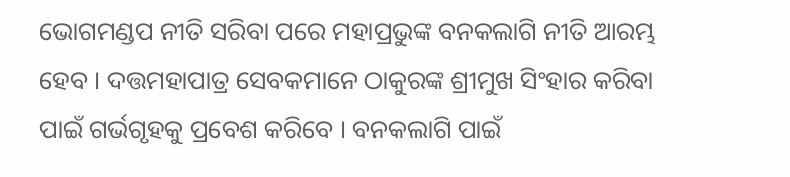ଭୋଗମଣ୍ଡପ ନୀତି ସରିବା ପରେ ମହାପ୍ରଭୁଙ୍କ ବନକଲାଗି ନୀତି ଆରମ୍ଭ ହେବ । ଦତ୍ତମହାପାତ୍ର ସେବକମାନେ ଠାକୁରଙ୍କ ଶ୍ରୀମୁଖ ସିଂହାର କରିବା ପାଇଁ ଗର୍ଭଗୃହକୁ ପ୍ରବେଶ କରିବେ । ବନକଲାଗି ପାଇଁ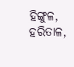ହିଙ୍ଗୁଳ, ହରିତାଳ,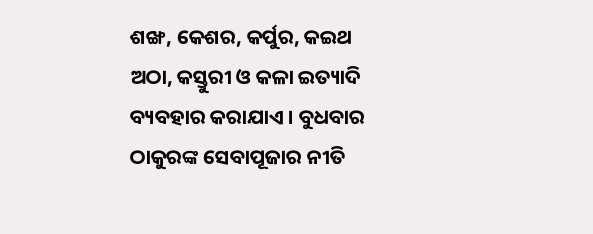ଶଙ୍ଖ, କେଶର, କର୍ପୁର, କଇଥ ଅଠା, କସ୍ତୁରୀ ଓ କଳା ଇତ୍ୟାଦି ବ୍ୟବହାର କରାଯାଏ । ବୁଧବାର ଠାକୁରଙ୍କ ସେବାପୂଜାର ନୀତି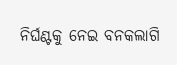ନିର୍ଘଣ୍ଟକୁ ନେଇ ବନକଲାଗି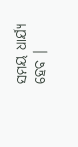ସମୟ ଧାର୍ଯ୍ୟ ହେବ ।